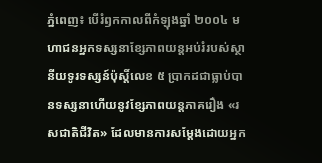ភ្នំពេញ៖ បើរំឭកកាលពីកំឡុងឆ្នាំ ២០០៤ មហាជនអ្នកទស្សនាខ្សែភាពយន្តអប់រំរបស់ស្ថានីយទូរទស្សន៍ប៉ុស្តិ៍លេខ ៥ ប្រាកដជាធ្លាប់បានទស្សនាហើយនូវខ្សែភាពយន្តភាគរឿង «រសជាតិជីវិត» ដែលមានការសម្តែងដោយអ្នក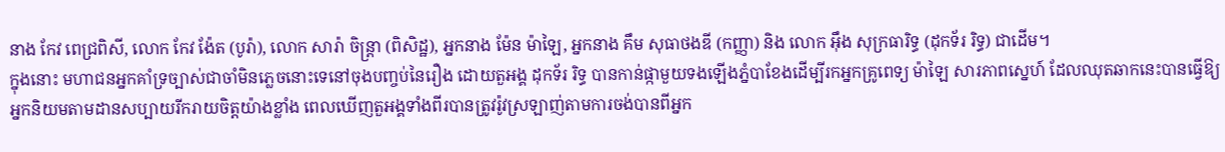នាង កែវ ពេជ្រពិសី, លោក កែវ ង៉ែត (បូរ៉ា), លោក សារ៉ា ចិន្ត្រា (ពិសិដ្ឋ), អ្នកនាង ម៉ែន ម៉ាឡៃ, អ្នកនាង គឹម សុធាថងឌី (កញ្ញា) និង លោក អ៊ឹង សុក្រធារិទ្ធ (ដុកទ័រ រិទ្ធ) ជាដើម។
ក្នុងនោះ មហាជនអ្នកគាំទ្រច្បាស់ជាចាំមិនភ្លេចនោះទេនៅចុងបញ្ចប់នៃរឿង ដោយតួអង្គ ដុកទ័រ រិទ្ធ បានកាន់ផ្កាមួយទងឡើងភ្នំបាខែងដើម្បីរកអ្នកគ្រូពេទ្យ ម៉ាឡៃ សារភាពស្នេហ៍ ដែលឈុតឆាកនេះបានធ្វើឱ្យអ្នកនិយមតាមដានសប្បាយរីករាយចិត្តយ៉ាងខ្លាំង ពេលឃើញតួអង្គទាំងពីរបានត្រូវរ៉ូវស្រឡាញ់តាមការចង់បានពីអ្នក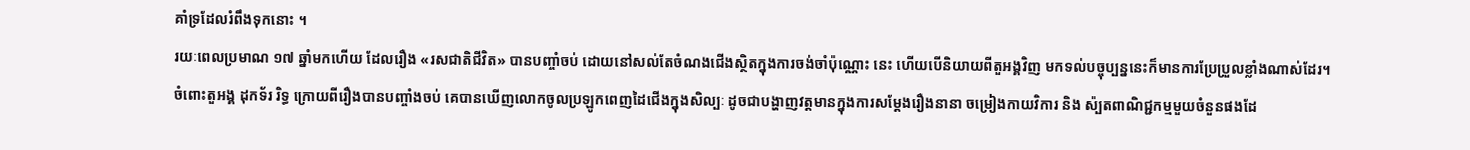គាំទ្រដែលរំពឹងទុកនោះ ។
រយៈពេលប្រមាណ ១៧ ឆ្នាំមកហើយ ដែលរឿង «រសជាតិជីវិត» បានបញ្ចាំចប់ ដោយនៅសល់តែចំណងជើងស្ថិតក្នុងការចង់ចាំប៉ុណ្ណោះ នេះ ហើយបើនិយាយពីតួអង្គវិញ មកទល់បច្ចុប្បន្ននេះក៏មានការប្រែប្រួលខ្លាំងណាស់ដែរ។
ចំពោះតួអង្គ ដុកទ័រ រិទ្ធ ក្រោយពីរឿងបានបញ្ចាំងចប់ គេបានឃើញលោកចូលប្រឡូកពេញដៃជើងក្នុងសិល្បៈ ដូចជាបង្ហាញវត្តមានក្នុងការសម្តែងរឿងនានា ចម្រៀងកាយវិការ និង ស៉្បតពាណិជ្ជកម្មមួយចំនួនផងដែ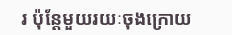រ ប៉ុន្តែមួយរយៈចុងក្រោយ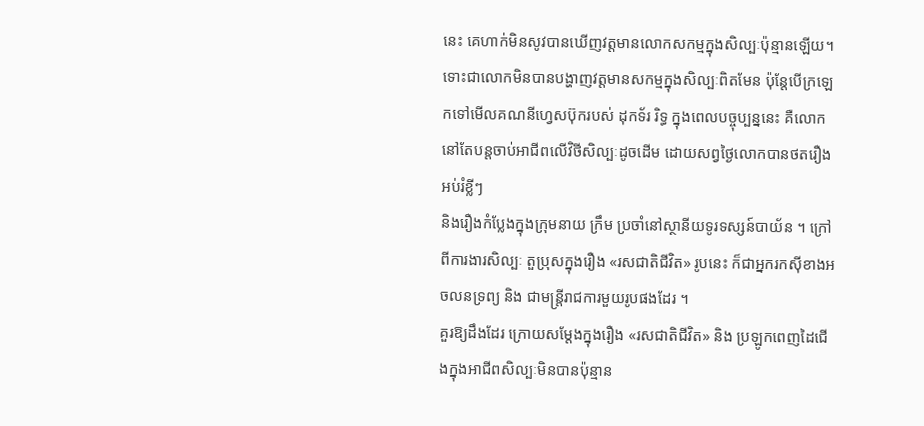នេះ គេហាក់មិនសូវបានឃើញវត្តមានលោកសកម្មក្នុងសិល្បៈប៉ុន្មានឡើយ។
ទោះជាលោកមិនបានបង្ហាញវត្តមានសកម្មក្នុងសិល្បៈពិតមែន ប៉ុន្តែបើក្រឡេកទៅមើលគណនីហ្វេសប៊ុករបស់ ដុកទ័រ រិទ្ធ ក្នុងពេលបច្ចុប្បន្ននេះ គឺលោកនៅតែបន្តចាប់អាជីពលើវិថីសិល្បៈដូចដើម ដោយសព្វថ្ងៃលោកបានថតរឿងអប់រំខ្លីៗ
និងរឿងកំប្លែងក្នុងក្រុមនាយ ក្រឹម ប្រចាំនៅស្ថានីយទូរទស្សន៍បាយ័ន ។ ក្រៅពីការងារសិល្បៈ តួប្រុសក្នុងរឿង «រសជាតិជីវិត» រូបនេះ ក៏ជាអ្នករកស៊ីខាងអចលនទ្រព្យ និង ជាមន្ត្រីរាជការមួយរូបផងដែរ ។
គួរឱ្យដឹងដែរ ក្រោយសម្តែងក្នុងរឿង «រសជាតិជីវិត» និង ប្រឡូកពេញដៃជើងក្នុងអាជីពសិល្បៈមិនបានប៉ុន្មាន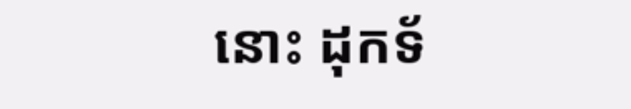នោះ ដុកទ័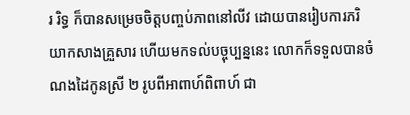រ រិទ្ធ ក៏បានសម្រេចចិត្តបញ្ចប់ភាពនៅលីវ ដោយបានរៀបការភរិយាកសាងគ្រួសារ ហើយមកទល់បច្ចុប្បន្ននេះ លោកក៏ទទួលបានចំណងដៃកូនស្រី ២ រូបពីអាពាហ៍ពិពាហ៍ ជា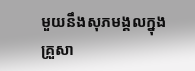មួយនឹងសុភមង្គលក្នុងគ្រួសា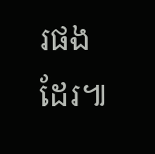រផងដែរ៕